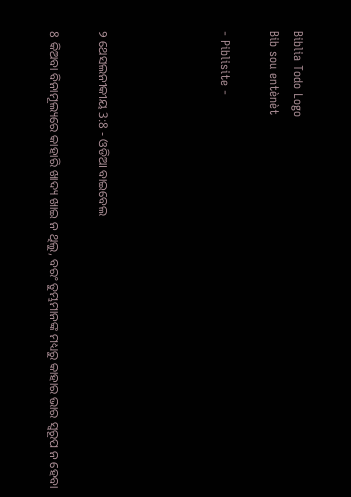Biblia Todo Logo
Bib sou entènèt

- Piblisite -




୨ ଥେସଲନୀକୀୟ 3:8 - ଓଡିଆ ବାଇବେଲ

8 କିଅବା ବିନାମୂଲ୍ୟରେ କାହାରି ଖାଦ୍ୟ ଖାଇ ନ ଥିଲୁ, ବରଂ ତୁମ୍ଭମାନଙ୍କ ମଧ୍ୟରୁ କାହାର ଭାର ସ୍ୱରୂପ ନ ହେବା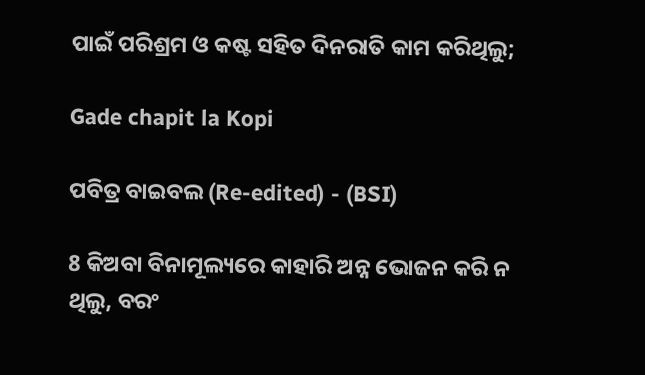ପାଇଁ ପରିଶ୍ରମ ଓ କଷ୍ଟ ସହିତ ଦିନରାତି କାମ କରିଥିଲୁ;

Gade chapit la Kopi

ପବିତ୍ର ବାଇବଲ (Re-edited) - (BSI)

8 କିଅବା ବିନାମୂଲ୍ୟରେ କାହାରି ଅନ୍ନ ଭୋଜନ କରି ନ ଥିଲୁ, ବରଂ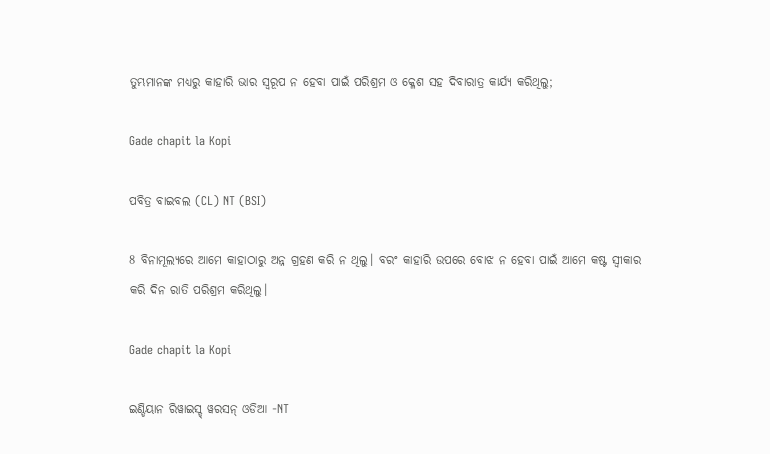ତୁମ୍ଭମାନଙ୍କ ମଧ୍ୟରୁ କାହାରି ଭାର ସ୍ଵରୂପ ନ ହେବା ପାଇଁ ପରିଶ୍ରମ ଓ କ୍ଳେଶ ସହ ଦିବାରାତ୍ର କାର୍ଯ୍ୟ କରିଥିଲୁ;

Gade chapit la Kopi

ପବିତ୍ର ବାଇବଲ (CL) NT (BSI)

8 ବିନାମୂଲ୍ୟରେ ଆମେ କାହାଠାରୁ ଅନ୍ନ ଗ୍ରହଣ କରି ନ ଥିଲୁ। ବରଂ କାହାରି ଉପରେ ବୋଝ ନ ହେବା ପାଇଁ ଆମେ କଷ୍ଟ ସ୍ୱୀକାର କରି ଦିନ ରାତି ପରିଶ୍ରମ କରିଥିଲୁ।

Gade chapit la Kopi

ଇଣ୍ଡିୟାନ ରିୱାଇସ୍ଡ୍ ୱରସନ୍ ଓଡିଆ -NT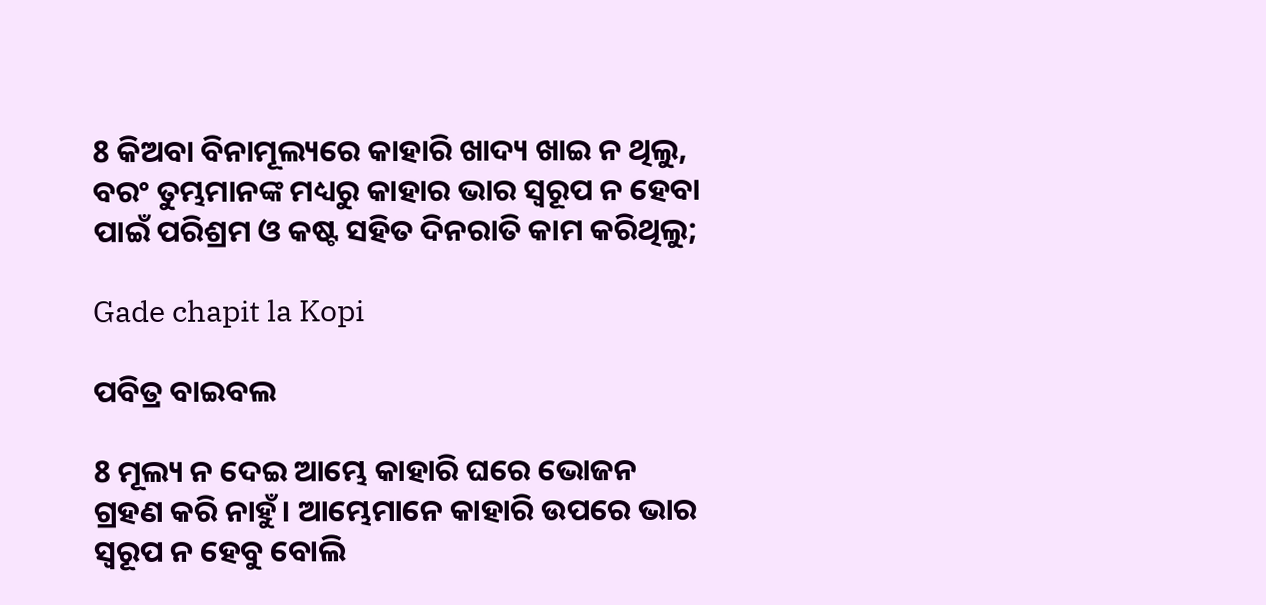8 କିଅବା ବିନାମୂଲ୍ୟରେ କାହାରି ଖାଦ୍ୟ ଖାଇ ନ ଥିଲୁ, ବରଂ ତୁମ୍ଭମାନଙ୍କ ମଧ୍ୟରୁ କାହାର ଭାର ସ୍ୱରୂପ ନ ହେବା ପାଇଁ ପରିଶ୍ରମ ଓ କଷ୍ଟ ସହିତ ଦିନରାତି କାମ କରିଥିଲୁ;

Gade chapit la Kopi

ପବିତ୍ର ବାଇବଲ

8 ମୂଲ୍ୟ ନ ଦେଇ ଆମ୍ଭେ କାହାରି ଘରେ ଭୋଜନ ଗ୍ରହଣ କରି ନାହୁଁ। ଆମ୍ଭେମାନେ କାହାରି ଉପରେ ଭାର ସ୍ୱରୂପ ନ ହେବୁ ବୋଲି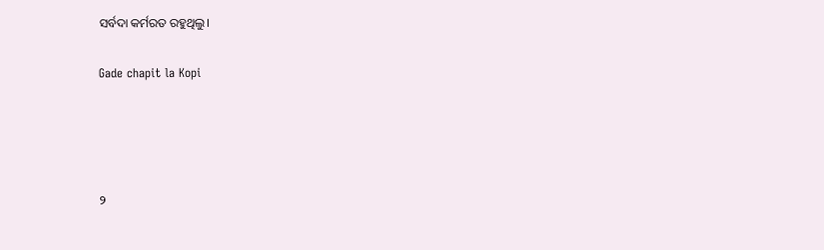ସର୍ବଦା କର୍ମରତ ରହୁଥିଲୁ।

Gade chapit la Kopi




୨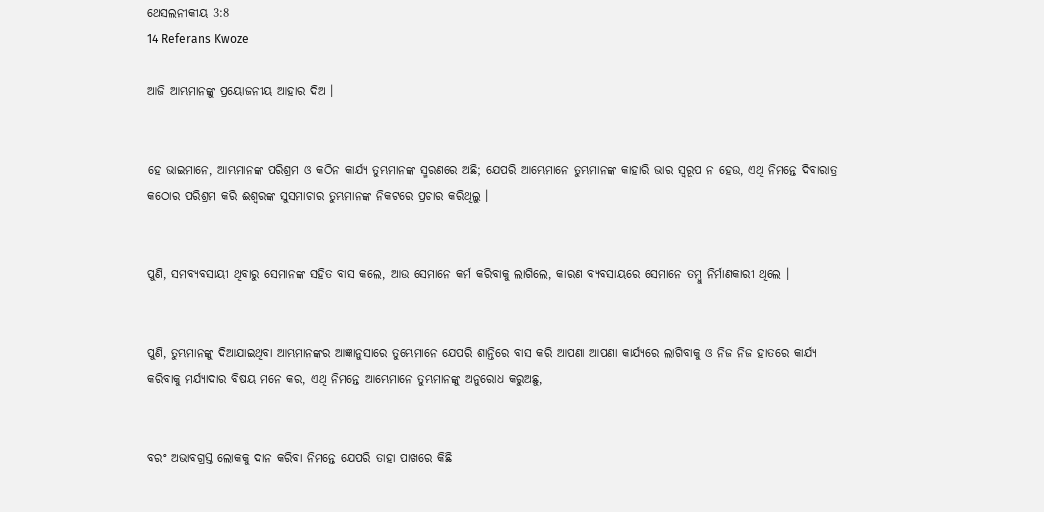ଥେସଲନୀକୀୟ 3:8
14 Referans Kwoze

ଆଜି ଆମ୍ଭମାନଙ୍କୁ ପ୍ରୟୋଜନୀୟ ଆହାର ଦିଅ ।


ହେ ଭାଇମାନେ, ଆମ୍ଭମାନଙ୍କ ପରିଶ୍ରମ ଓ କଠିନ କାର୍ଯ୍ୟ ତୁମ୍ଭମାନଙ୍କ ସ୍ମରଣରେ ଅଛି; ଯେପରି ଆମ୍ଭେମାନେ ତୁମ୍ଭମାନଙ୍କ କାହାରି ଭାର ସ୍ୱରୂପ ନ ହେଉ, ଏଥି ନିମନ୍ତେ ଦିବାରାତ୍ର କଠୋର ପରିଶ୍ରମ କରି ଈଶ୍ୱରଙ୍କ ସୁସମାଚାର ତୁମ୍ଭମାନଙ୍କ ନିକଟରେ ପ୍ରଚାର କରିଥିଲୁ ।


ପୁଣି, ସମବ୍ୟବସାୟୀ ଥିବାରୁ ସେମାନଙ୍କ ସହିତ ବାସ କଲେ, ଆଉ ସେମାନେ କର୍ମ କରିବାକୁ ଲାଗିଲେ, କାରଣ ବ୍ୟବସାୟରେ ସେମାନେ ତମ୍ୱୁ ନିର୍ମାଣକାରୀ ଥିଲେ ।


ପୁଣି, ତୁମ୍ଭମାନଙ୍କୁ ଦିଆଯାଇଥିବା ଆମ୍ଭମାନଙ୍କର ଆଜ୍ଞାନୁସାରେ ତୁମ୍ଭେମାନେ ଯେପରି ଶାନ୍ତିରେ ବାସ କରି ଆପଣା ଆପଣା କାର୍ଯ୍ୟରେ ଲାଗିବାକୁ ଓ ନିଜ ନିଜ ହାତରେ କାର୍ଯ୍ୟ କରିବାକୁ ମର୍ଯ୍ୟାଦାର ବିଷୟ ମନେ କର, ଏଥି ନିମନ୍ତେ ଆମ୍ଭେମାନେ ତୁମ୍ଭମାନଙ୍କୁ ଅନୁରୋଧ କରୁଅଛୁ,


ବରଂ ଅଭାବଗ୍ରସ୍ତ ଲୋକକୁ ଦାନ କରିବା ନିମନ୍ତେ ଯେପରି ତାହା ପାଖରେ କିଛି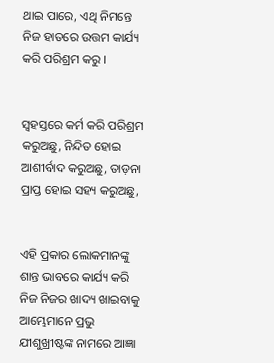ଥାଇ ପାରେ, ଏଥି ନିମନ୍ତେ ନିଜ ହାତରେ ଉତ୍ତମ କାର୍ଯ୍ୟ କରି ପରିଶ୍ରମ କରୁ ।


ସ୍ୱହସ୍ତରେ କର୍ମ କରି ପରିଶ୍ରମ କରୁଅଛୁ, ନିନ୍ଦିତ ହୋଇ ଆଶୀର୍ବାଦ କରୁଅଛୁ, ତାଡ଼ନା ପ୍ରାପ୍ତ ହୋଇ ସହ୍ୟ କରୁଅଛୁ,


ଏହି ପ୍ରକାର ଲୋକମାନଙ୍କୁ ଶାନ୍ତ ଭାବରେ କାର୍ଯ୍ୟ କରି ନିଜ ନିଜର ଖାଦ୍ୟ ଖାଇବାକୁ ଆମ୍ଭେମାନେ ପ୍ରଭୁ ଯୀଶୁଖ୍ରୀଷ୍ଟଙ୍କ ନାମରେ ଆଜ୍ଞା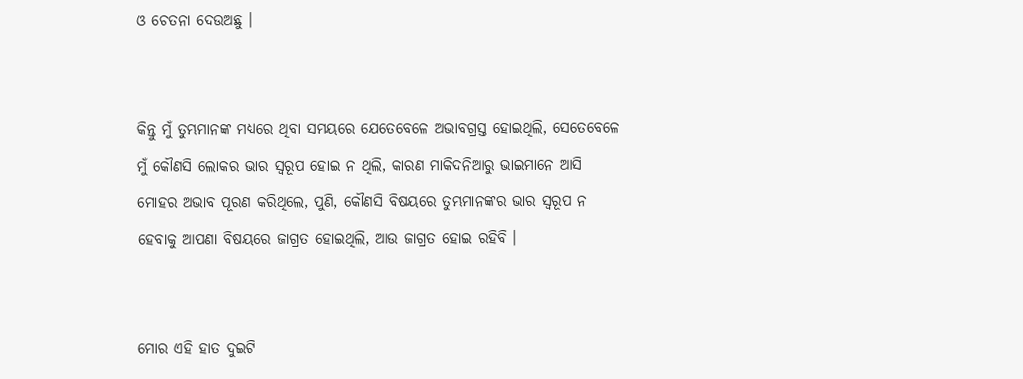ଓ ଚେତନା ଦେଉଅଛୁ ।


କିନ୍ତୁ ମୁଁ ତୁମ୍ଭମାନଙ୍କ ମଧ୍ୟରେ ଥିବା ସମୟରେ ଯେତେବେଳେ ଅଭାବଗ୍ରସ୍ତ ହୋଇଥିଲି, ସେତେବେଳେ ମୁଁ କୌଣସି ଲୋକର ଭାର ସ୍ୱରୂପ ହୋଇ ନ ଥିଲି, କାରଣ ମାକିଦନିଆରୁ ଭାଇମାନେ ଆସି ମୋହର ଅଭାବ ପୂରଣ କରିଥିଲେ, ପୁଣି, କୌଣସି ବିଷୟରେ ତୁମ୍ଭମାନଙ୍କର ଭାର ସ୍ୱରୂପ ନ ହେବାକୁ ଆପଣା ବିଷୟରେ ଜାଗ୍ରତ ହୋଇଥିଲି, ଆଉ ଜାଗ୍ରତ ହୋଇ ରହିବି ।


ମୋର ଏହି ହାତ ଦୁଇଟି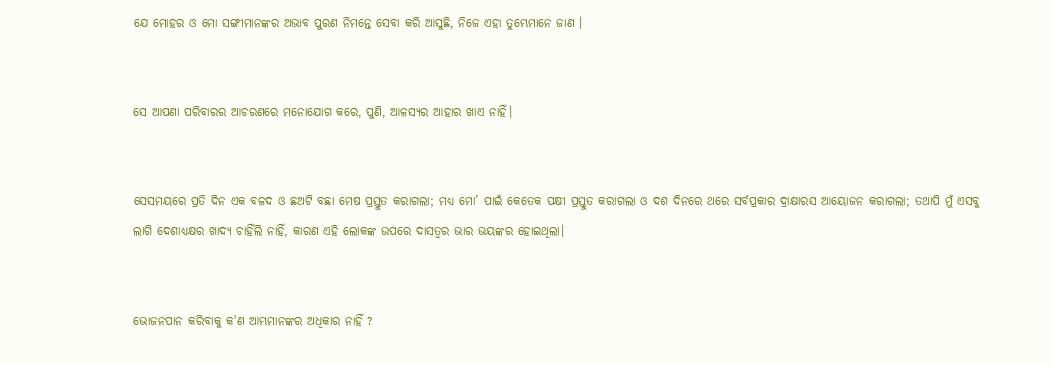ଯେ ମୋହର ଓ ମୋ ସଙ୍ଗୀମାନଙ୍କର ଅଭାବ ପୁରଣ ନିମନ୍ତେ ସେବା କରି ଆସୁଛି, ନିଜେ ଏହା ତୁମ୍ଭେମାନେ ଜାଣ ।


ସେ ଆପଣା ପରିବାରର ଆଚରଣରେ ମନୋଯୋଗ କରେ, ପୁଣି, ଆଳସ୍ୟର ଆହାର ଖାଏ ନାହିଁ।


ସେସମୟରେ ପ୍ରତି ଦିନ ଏକ ବଳଦ ଓ ଛଅଟି ବଛା ମେଷ ପ୍ରସ୍ତୁତ କରାଗଲା; ମଧ୍ୟ ମୋ’ ପାଇଁ କେତେକ ପକ୍ଷୀ ପ୍ରସ୍ତୁତ କରାଗଲା ଓ ଦଶ ଦିନରେ ଥରେ ସର୍ବପ୍ରକାର ଦ୍ରାକ୍ଷାରସ ଆୟୋଜନ କରାଗଲା; ତଥାପି ମୁଁ ଏସବୁ ଲାଗି ଦେଶାଧ୍ୟକ୍ଷର ଖାଦ୍ୟ ଚାହିଁଲି ନାହିଁ, କାରଣ ଏହି ଲୋକଙ୍କ ଉପରେ ଦାସତ୍ୱର ଭାର ଭୟଙ୍କର ହୋଇଥିଲା।


ଭୋଜନପାନ କରିବାକୁ କ'ଣ ଆମ୍ଭମାନଙ୍କର ଅଧିକାର ନାହିଁ ?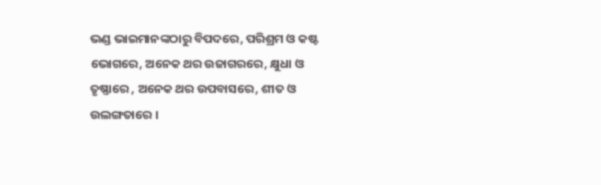ଭଣ୍ଡ ଭାଇମାନଙ୍କଠାରୁ ବିପଦରେ, ପରିଶ୍ରମ ଓ କଷ୍ଟ ଭୋଗରେ, ଅନେକ ଥର ଉଜାଗରରେ, କ୍ଷୁଧା ଓ ତୃଷ୍ଣାରେ , ଅନେକ ଥର ଉପବାସରେ, ଶୀତ ଓ ଉଲଙ୍ଗତାରେ ।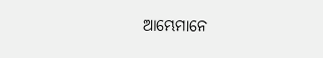ଆମ୍ଭେମାନେ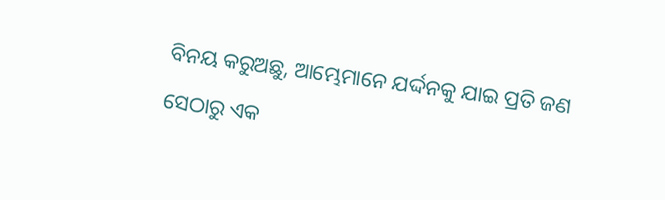ବିନୟ କରୁଅଛୁ, ଆମ୍ଭେମାନେ ଯର୍ଦ୍ଦନକୁ ଯାଇ ପ୍ରତି ଜଣ ସେଠାରୁ ଏକ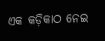ଏକ କଡ଼ିକାଠ ନେଇ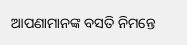ଆପଣାମାନଙ୍କ ବସତି ନିମନ୍ତେ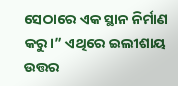ସେଠାରେ ଏକ ସ୍ଥାନ ନିର୍ମାଣ କରୁ।” ଏଥିରେ ଇଲୀଶାୟ ଉତ୍ତର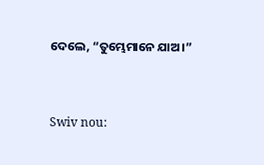ଦେଲେ, “ତୁମ୍ଭେମାନେ ଯାଅ।”


Swiv nou: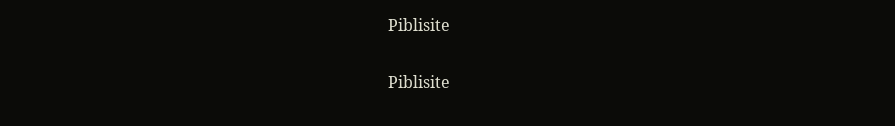Piblisite


Piblisite